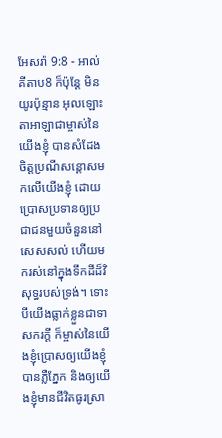អែសរ៉ា 9:8 - អាល់គីតាប8 ក៏ប៉ុន្តែ មិនយូរប៉ុន្មាន អុលឡោះតាអាឡាជាម្ចាស់នៃយើងខ្ញុំ បានសំដែងចិត្តប្រណីសន្ដោសមកលើយើងខ្ញុំ ដោយប្រោសប្រទានឲ្យប្រជាជនមួយចំនួននៅសេសសល់ ហើយមករស់នៅក្នុងទឹកដីដ៏វិសុទ្ធរបស់ទ្រង់។ ទោះបីយើងធ្លាក់ខ្លួនជាទាសករក្ដី ក៏ម្ចាស់នៃយើងខ្ញុំប្រោសឲ្យយើងខ្ញុំបានភ្លឺភ្នែក និងឲ្យយើងខ្ញុំមានជីវិតធូរស្រា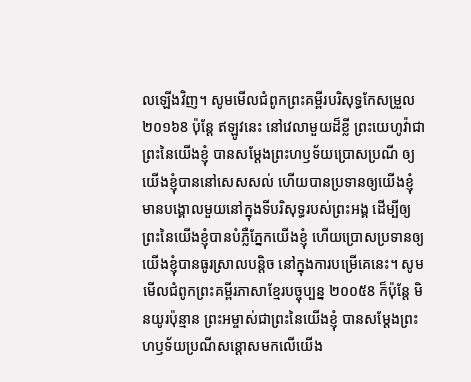លឡើងវិញ។ សូមមើលជំពូកព្រះគម្ពីរបរិសុទ្ធកែសម្រួល ២០១៦8 ប៉ុន្ដែ ឥឡូវនេះ នៅវេលាមួយដ៏ខ្លី ព្រះយេហូវ៉ាជាព្រះនៃយើងខ្ញុំ បានសម្ដែងព្រះហឫទ័យប្រោសប្រណី ឲ្យយើងខ្ញុំបាននៅសេសសល់ ហើយបានប្រទានឲ្យយើងខ្ញុំមានបង្គោលមួយនៅក្នុងទីបរិសុទ្ធរបស់ព្រះអង្គ ដើម្បីឲ្យព្រះនៃយើងខ្ញុំបានបំភ្លឺភ្នែកយើងខ្ញុំ ហើយប្រោសប្រទានឲ្យយើងខ្ញុំបានធូរស្រាលបន្តិច នៅក្នុងការបម្រើគេនេះ។ សូមមើលជំពូកព្រះគម្ពីរភាសាខ្មែរបច្ចុប្បន្ន ២០០៥8 ក៏ប៉ុន្តែ មិនយូរប៉ុន្មាន ព្រះអម្ចាស់ជាព្រះនៃយើងខ្ញុំ បានសម្តែងព្រះហឫទ័យប្រណីសន្ដោសមកលើយើង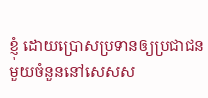ខ្ញុំ ដោយប្រោសប្រទានឲ្យប្រជាជនមួយចំនួននៅសេសស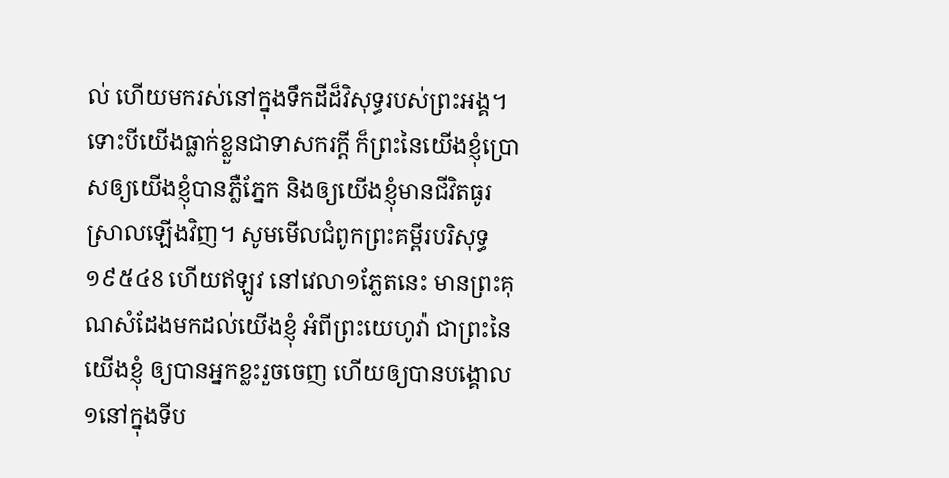ល់ ហើយមករស់នៅក្នុងទឹកដីដ៏វិសុទ្ធរបស់ព្រះអង្គ។ ទោះបីយើងធ្លាក់ខ្លួនជាទាសករក្ដី ក៏ព្រះនៃយើងខ្ញុំប្រោសឲ្យយើងខ្ញុំបានភ្លឺភ្នែក និងឲ្យយើងខ្ញុំមានជីវិតធូរស្រាលឡើងវិញ។ សូមមើលជំពូកព្រះគម្ពីរបរិសុទ្ធ ១៩៥៤8 ហើយឥឡូវ នៅវេលា១ភ្លែតនេះ មានព្រះគុណសំដែងមកដល់យើងខ្ញុំ អំពីព្រះយេហូវ៉ា ជាព្រះនៃយើងខ្ញុំ ឲ្យបានអ្នកខ្លះរួចចេញ ហើយឲ្យបានបង្គោល១នៅក្នុងទីប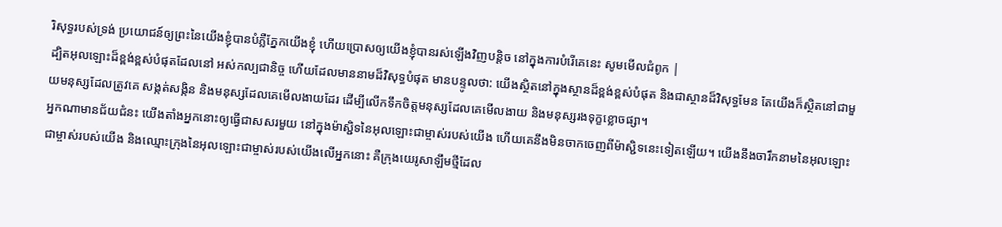រិសុទ្ធរបស់ទ្រង់ ប្រយោជន៍ឲ្យព្រះនៃយើងខ្ញុំបានបំភ្លឺភ្នែកយើងខ្ញុំ ហើយប្រោសឲ្យយើងខ្ញុំបានរស់ឡើងវិញបន្តិច នៅក្នុងការបំរើគេនេះ សូមមើលជំពូក |
ដ្បិតអុលឡោះដ៏ខ្ពង់ខ្ពស់បំផុតដែលនៅ អស់កល្បជានិច្ច ហើយដែលមាននាមដ៏វិសុទ្ធបំផុត មានបន្ទូលថា: យើងស្ថិតនៅក្នុងស្ថានដ៏ខ្ពង់ខ្ពស់បំផុត និងជាស្ថានដ៏វិសុទ្ធមែន តែយើងក៏ស្ថិតនៅជាមួយមនុស្សដែលត្រូវគេ សង្កត់សង្កិន និងមនុស្សដែលគេមើលងាយដែរ ដើម្បីលើកទឹកចិត្តមនុស្សដែលគេមើលងាយ និងមនុស្សរងទុក្ខខ្លោចផ្សា។
អ្នកណាមានជ័យជំនះ យើងតាំងអ្នកនោះឲ្យធ្វើជាសសរមួយ នៅក្នុងម៉ាស្ជិទនៃអុលឡោះជាម្ចាស់របស់យើង ហើយគេនឹងមិនចាកចេញពីម៉ាស្ជិទនេះទៀតឡើយ។ យើងនឹងចារឹកនាមនៃអុលឡោះជាម្ចាស់របស់យើង និងឈ្មោះក្រុងនៃអុលឡោះជាម្ចាស់របស់យើងលើអ្នកនោះ គឺក្រុងយេរូសាឡឹមថ្មីដែល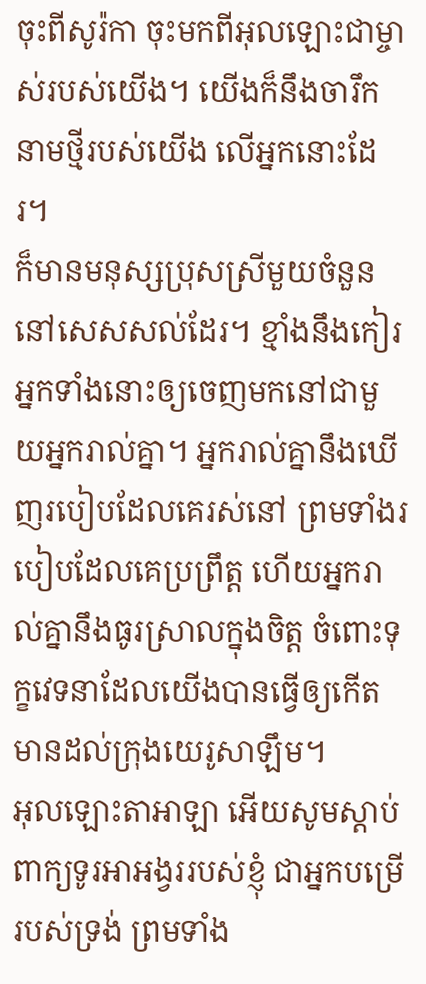ចុះពីសូរ៉កា ចុះមកពីអុលឡោះជាម្ចាស់របស់យើង។ យើងក៏នឹងចារឹកនាមថ្មីរបស់យើង លើអ្នកនោះដែរ។
ក៏មានមនុស្សប្រុសស្រីមួយចំនួននៅសេសសល់ដែរ។ ខ្មាំងនឹងកៀរអ្នកទាំងនោះឲ្យចេញមកនៅជាមួយអ្នករាល់គ្នា។ អ្នករាល់គ្នានឹងឃើញរបៀបដែលគេរស់នៅ ព្រមទាំងរបៀបដែលគេប្រព្រឹត្ត ហើយអ្នករាល់គ្នានឹងធូរស្រាលក្នុងចិត្ត ចំពោះទុក្ខវេទនាដែលយើងបានធ្វើឲ្យកើតមានដល់ក្រុងយេរូសាឡឹម។
អុលឡោះតាអាឡា អើយសូមស្ដាប់ពាក្យទូរអាអង្វររបស់ខ្ញុំ ជាអ្នកបម្រើរបស់ទ្រង់ ព្រមទាំង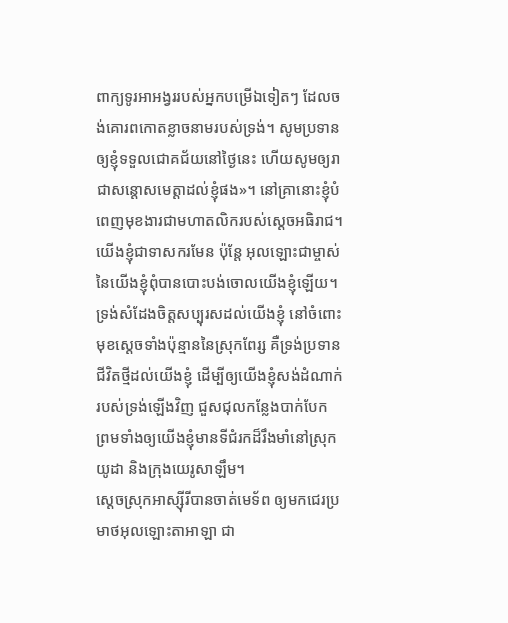ពាក្យទូរអាអង្វររបស់អ្នកបម្រើឯទៀតៗ ដែលចង់គោរពកោតខ្លាចនាមរបស់ទ្រង់។ សូមប្រទានឲ្យខ្ញុំទទួលជោគជ័យនៅថ្ងៃនេះ ហើយសូមឲ្យរាជាសន្ដោសមេត្តាដល់ខ្ញុំផង»។ នៅគ្រានោះខ្ញុំបំពេញមុខងារជាមហាតលិករបស់ស្តេចអធិរាជ។
យើងខ្ញុំជាទាសករមែន ប៉ុន្តែ អុលឡោះជាម្ចាស់នៃយើងខ្ញុំពុំបានបោះបង់ចោលយើងខ្ញុំឡើយ។ ទ្រង់សំដែងចិត្តសប្បុរសដល់យើងខ្ញុំ នៅចំពោះមុខស្ដេចទាំងប៉ុន្មាននៃស្រុកពែរ្ស គឺទ្រង់ប្រទានជីវិតថ្មីដល់យើងខ្ញុំ ដើម្បីឲ្យយើងខ្ញុំសង់ដំណាក់របស់ទ្រង់ឡើងវិញ ជួសជុលកន្លែងបាក់បែក ព្រមទាំងឲ្យយើងខ្ញុំមានទីជំរកដ៏រឹងមាំនៅស្រុកយូដា និងក្រុងយេរូសាឡឹម។
ស្តេចស្រុកអាស្ស៊ីរីបានចាត់មេទ័ព ឲ្យមកជេរប្រមាថអុលឡោះតាអាឡា ជា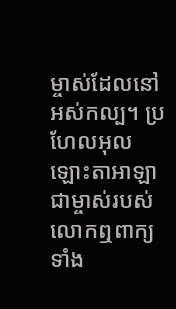ម្ចាស់ដែលនៅអស់កល្ប។ ប្រហែលអុលឡោះតាអាឡា ជាម្ចាស់របស់លោកឮពាក្យទាំង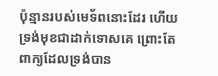ប៉ុន្មានរបស់មេទ័ពនោះដែរ ហើយទ្រង់មុខជាដាក់ទោសគេ ព្រោះតែពាក្យដែលទ្រង់បាន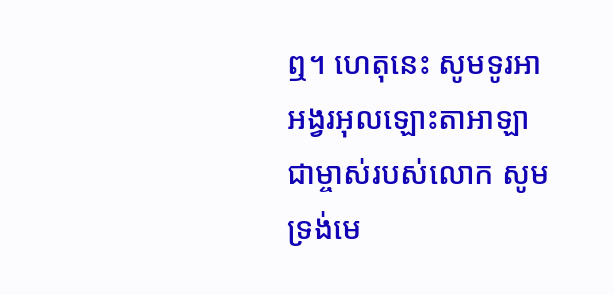ឮ។ ហេតុនេះ សូមទូរអាអង្វរអុលឡោះតាអាឡា ជាម្ចាស់របស់លោក សូមទ្រង់មេ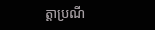ត្តាប្រណី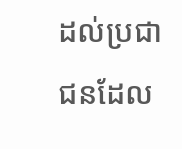ដល់ប្រជាជនដែល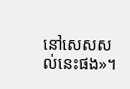នៅសេសសល់នេះផង»។